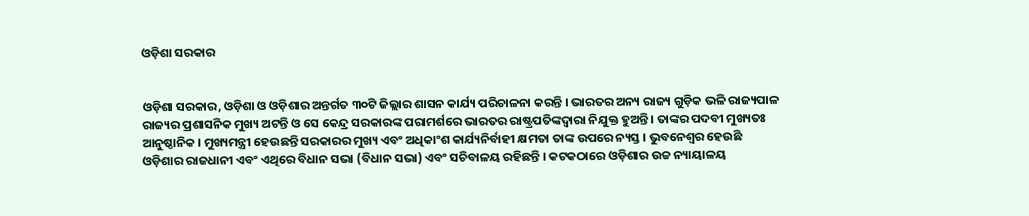ଓଡ଼ିଶା ସରକାର


ଓଡ଼ିଶା ସରକାର, ଓଡ଼ିଶା ଓ ଓଡ଼ିଶାର ଅନ୍ତର୍ଗତ ୩୦ଟି ଜିଲ୍ଲାର ଶାସନ କାର୍ଯ୍ୟ ପରିଚାଳନା କରନ୍ତି । ଭାରତର ଅନ୍ୟ ରାଜ୍ୟ ଗୁଡ଼ିକ ଭଳି ରାଜ୍ୟପାଳ ରାଜ୍ୟର ପ୍ରଶାସନିକ ମୁଖ୍ୟ ଅଟନ୍ତି ଓ ସେ କେନ୍ଦ୍ର ସରକାରଙ୍କ ପରାମର୍ଶରେ ଭାରତର ରାଷ୍ଟ୍ରପତିଙ୍କଦ୍ୱାରା ନିଯୁକ୍ତ ହୁଅନ୍ତି । ତାଙ୍କର ପଦବୀ ମୁଖ୍ୟତଃ ଆନୁଷ୍ଠାନିକ । ମୁଖ୍ୟମନ୍ତ୍ରୀ ହେଉଛନ୍ତି ସରକାରର ମୁଖ୍ୟ ଏବଂ ଅଧିକାଂଶ କାର୍ଯ୍ୟନିର୍ବାହୀ କ୍ଷମତା ତାଙ୍କ ଉପରେ ନ୍ୟସ୍ତ । ଭୁବନେଶ୍ୱର ହେଉଛି ଓଡ଼ିଶାର ରାଜଧାନୀ ଏବଂ ଏଥିରେ ବିଧାନ ସଭା (ବିଧାନ ସଭା) ଏବଂ ସଚିବାଳୟ ରହିଛନ୍ତି । କଟକଠାରେ ଓଡ଼ିଶାର ଉଚ୍ଚ ନ୍ୟାୟାଳୟ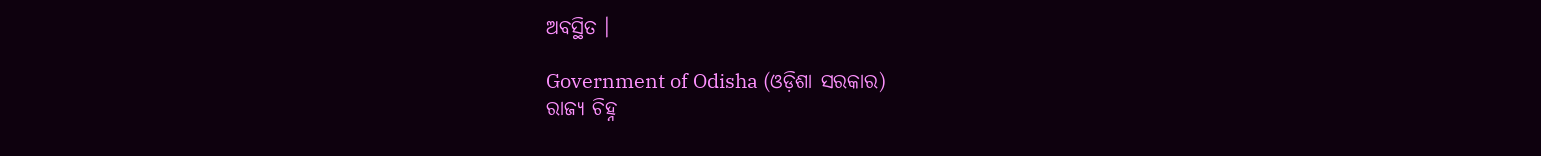ଅବସ୍ଥିତ ।

Government of Odisha (ଓଡ଼ିଶା ସରକାର)
ରାଜ୍ୟ ଚିହ୍ନ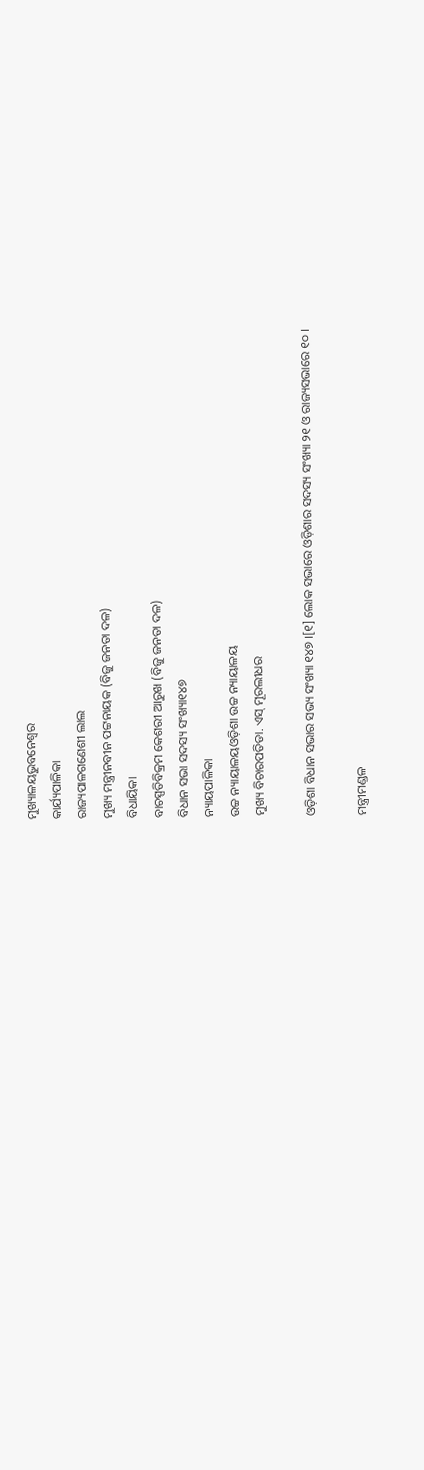ମୁଖ୍ୟାଳୟଭୁବନେଶ୍ୱର
କାର୍ଯ୍ୟପାଳିକା
ରାଜ୍ୟପାଳଗଣେଶୀ ଲାଲ
ମୁଖ୍ୟ ମନ୍ତ୍ରୀନବୀନ ପଟ୍ଟନାୟକ (ବିଜୁ ଜନତା ଦଳ)
ବିଧାୟିକା
ବାଚସ୍ପତିବିକ୍ରମ କେଶରୀ ଆରୁଖ (ବିଜୁ ଜନତା ଦଳ)
ବିଧାନ ସଭା ସଦସ୍ୟ ସଂଖ୍ୟା୧୪୭
ନ୍ୟାୟପାଳିକା
ଉଚ୍ଚ ନ୍ୟାୟାଳୟଓଡ଼ିଶା ଉଚ୍ଚ ନ୍ୟାୟାଳୟ
ମୁଖ୍ୟ ବିଚାରପତିଡା. ଏସ୍ ମୂରଲୀଧର

ଓଡ଼ିଶା ବିଧାନ ସଭାର ସଭ୍ୟ ସଂଖ୍ୟା ୧୪୭ ।[୧] ଲୋକ ସଭାରେ ଓଡ଼ିଶାର ସଦସ୍ୟ ସଂଖ୍ୟା ୨୧ ଓ ରାଜ୍ୟସଭାରେ ୧୦ ।

ମନ୍ତ୍ରୀମଣ୍ଡଳ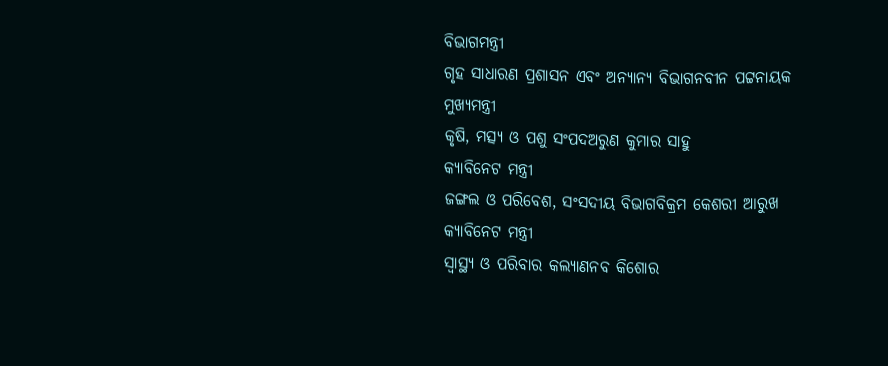ବିଭାଗମନ୍ତ୍ରୀ
ଗୃହ ସାଧାରଣ ପ୍ରଶାସନ ଏବଂ ଅନ୍ୟାନ୍ୟ ବିଭାଗନବୀନ ପଟ୍ଟନାୟକ
ମୁଖ୍ୟମନ୍ତ୍ରୀ
କୃଷି, ମତ୍ସ୍ୟ ଓ ପଶୁ ସଂପଦଅରୁଣ କୁମାର ସାହୁ
କ୍ୟାବିନେଟ ମନ୍ତ୍ରୀ
ଜଙ୍ଗଲ ଓ ପରିବେଶ, ସଂସଦୀୟ ବିଭାଗବିକ୍ରମ କେଶରୀ ଆରୁଖ
କ୍ୟାବିନେଟ ମନ୍ତ୍ରୀ
ସ୍ବାସ୍ଥ୍ୟ ଓ ପରିବାର କଲ୍ୟାଣନବ କିଶୋର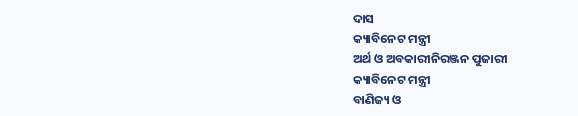ଦାସ
କ୍ୟାବିନେଟ ମନ୍ତ୍ରୀ
ଅର୍ଥ ଓ ଅବକାରୀନିରଞ୍ଜନ ପୁଜାରୀ
କ୍ୟାବିନେଟ ମନ୍ତ୍ରୀ
ବାଣିଜ୍ୟ ଓ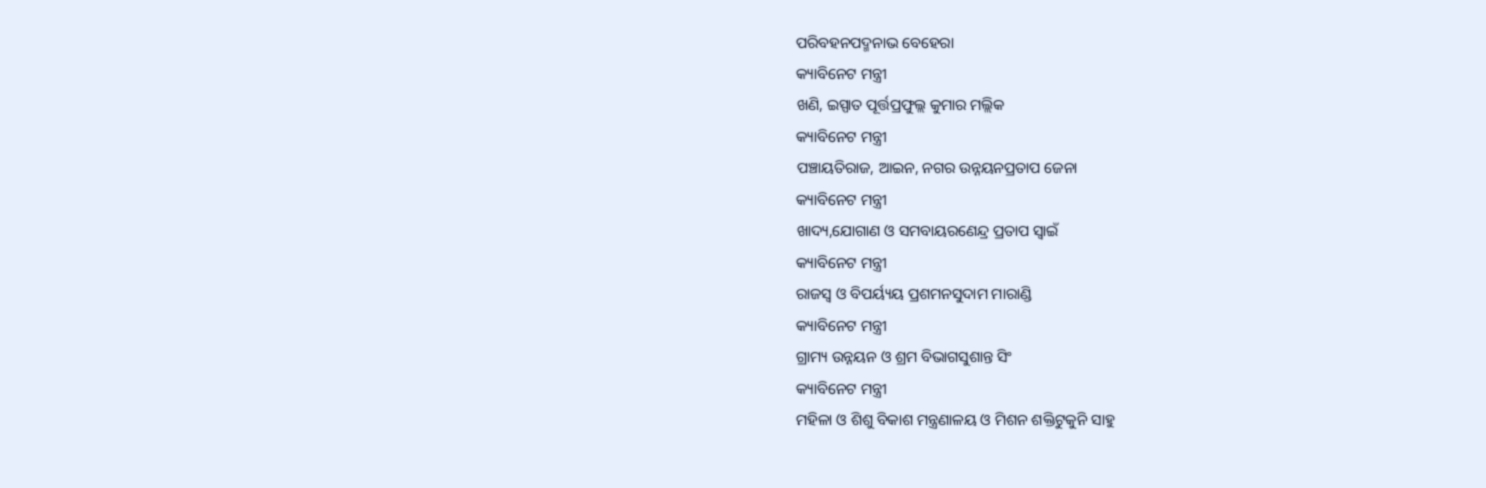ପରିବହନପଦ୍ମନାଭ ବେହେରା
କ୍ୟାବିନେଟ ମନ୍ତ୍ରୀ
ଖଣି, ଇସ୍ପାତ ପୂର୍ତ୍ତପ୍ରଫୁଲ୍ଲ କୁମାର ମଲ୍ଲିକ
କ୍ୟାବିନେଟ ମନ୍ତ୍ରୀ
ପଞ୍ଚାୟତିରାଜ, ଆଇନ, ନଗର ଉନ୍ନୟନପ୍ରତାପ ଜେନା
କ୍ୟାବିନେଟ ମନ୍ତ୍ରୀ
ଖାଦ୍ୟ,ଯୋଗାଣ ଓ ସମବାୟରଣେନ୍ଦ୍ର ପ୍ରତାପ ସ୍ୱାଇଁ
କ୍ୟାବିନେଟ ମନ୍ତ୍ରୀ
ରାଜସ୍ବ ଓ ବିପର୍ୟ୍ୟୟ ପ୍ରଶମନସୁଦାମ ମାରାଣ୍ଡି
କ୍ୟାବିନେଟ ମନ୍ତ୍ରୀ
ଗ୍ରାମ୍ୟ ଉନ୍ନୟନ ଓ ଶ୍ରମ ବିଭାଗସୁଶାନ୍ତ ସିଂ
କ୍ୟାବିନେଟ ମନ୍ତ୍ରୀ
ମହିଳା ଓ ଶିଶୁ ବିକାଶ ମନ୍ତ୍ରଣାଳୟ ଓ ମିଶନ ଶକ୍ତିଟୁକୁନି ସାହୁ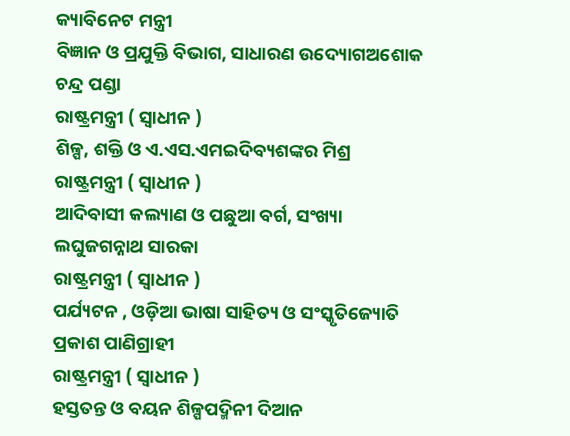କ୍ୟାବିନେଟ ମନ୍ତ୍ରୀ
ବିଜ୍ଞାନ ଓ ପ୍ରଯୁକ୍ତି ବିଭାଗ, ସାଧାରଣ ଉଦ୍ୟୋଗଅଶୋକ ଚନ୍ଦ୍ର ପଣ୍ଡା
ରାଷ୍ଟ୍ରମନ୍ତ୍ରୀ ( ସ୍ୱାଧୀନ )
ଶିଳ୍ପ, ଶକ୍ତି ଓ ଏ.ଏସ.ଏମଇଦିବ୍ୟଶଙ୍କର ମିଶ୍ର
ରାଷ୍ଟ୍ରମନ୍ତ୍ରୀ ( ସ୍ୱାଧୀନ )
ଆଦିବାସୀ କଲ୍ୟାଣ ଓ ପଛୁଆ ବର୍ଗ, ସଂଖ୍ୟା ଲଘୁଜଗନ୍ନାଥ ସାରକା
ରାଷ୍ଟ୍ରମନ୍ତ୍ରୀ ( ସ୍ୱାଧୀନ )
ପର୍ଯ୍ୟଟନ , ଓଡ଼ିଆ ଭାଷା ସାହିତ୍ୟ ଓ ସଂସ୍କୃତିଜ୍ୟୋତି ପ୍ରକାଶ ପାଣିଗ୍ରାହୀ
ରାଷ୍ଟ୍ରମନ୍ତ୍ରୀ ( ସ୍ୱାଧୀନ )
ହସ୍ତତନ୍ତ ଓ ବୟନ ଶିଳ୍ପପଦ୍ମିନୀ ଦିଆନ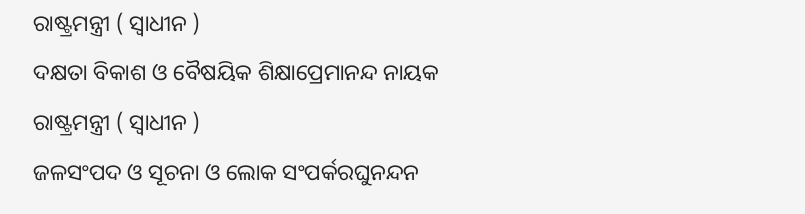ରାଷ୍ଟ୍ରମନ୍ତ୍ରୀ ( ସ୍ୱାଧୀନ )
ଦକ୍ଷତା ବିକାଶ ଓ ବୈଷୟିକ ଶିକ୍ଷାପ୍ରେମାନନ୍ଦ ନାୟକ
ରାଷ୍ଟ୍ରମନ୍ତ୍ରୀ ( ସ୍ୱାଧୀନ )
ଜଳସଂପଦ ଓ ସୂଚନା ଓ ଲୋକ ସଂପର୍କରଘୁନନ୍ଦନ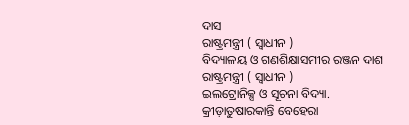ଦାସ
ରାଷ୍ଟ୍ରମନ୍ତ୍ରୀ ( ସ୍ୱାଧୀନ )
ବିଦ୍ୟାଳୟ ଓ ଗଣଶିକ୍ଷାସମୀର ରଞ୍ଜନ ଦାଶ
ରାଷ୍ଟ୍ରମନ୍ତ୍ରୀ ( ସ୍ୱାଧୀନ )
ଇଲଟ୍ରୋନିକ୍ସ ଓ ସୂଚନା ବିଦ୍ୟା. କ୍ରୀଡ଼ାତୁଷାରକାନ୍ତି ବେହେରା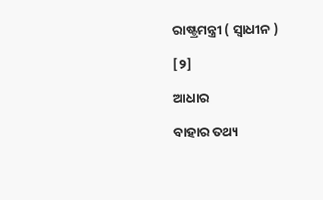ରାଷ୍ଟ୍ରମନ୍ତ୍ରୀ ( ସ୍ୱାଧୀନ )

[୨]

ଆଧାର

ବାହାର ତଥ୍ୟ